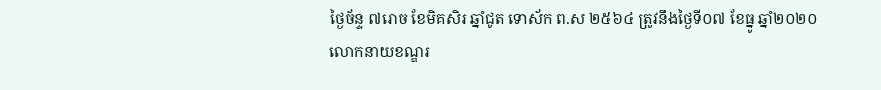ថ្ងៃច័ន្ទ ៧រោច ខែមិគសិរ ឆ្នាំជូត ទោស័ក ព.ស ២៥៦៤ ត្រូវនឹងថ្ងៃទី០៧ ខែធ្នូ ឆ្នាំ២០២០
លោកនាយខណ្ឌរ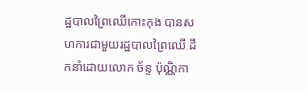ដ្ឋបាលព្រៃឈើកោះកុង បានសហការជាមួយរដ្ឋបាលព្រៃឈើ ដឹកនាំដោយលោក ច័ន្ទ ប៉ុណ្ណិកា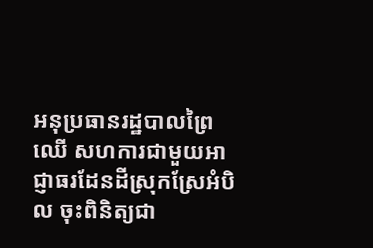អនុប្រធានរដ្ឋបាលព្រៃឈើ សហការជាមួយអាជ្ញាធរដែនដីស្រុកស្រែអំបិល ចុះពិនិត្យជា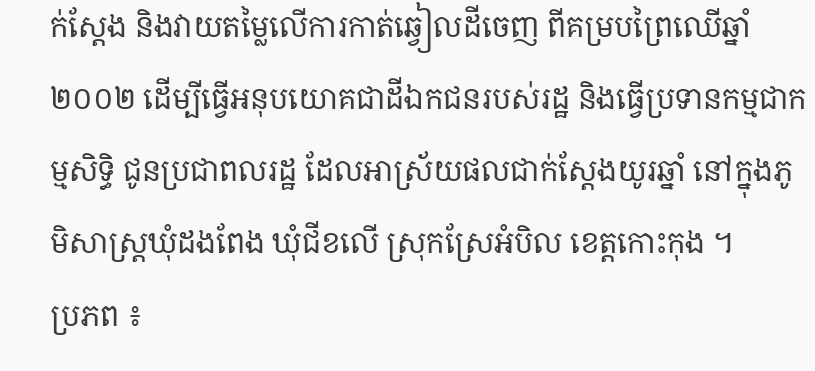ក់ស្ដែង និងវាយតម្លៃលើការកាត់ឆ្វៀលដីចេញ ពីគម្របព្រៃឈើឆ្នាំ២០០២ ដើម្បីធ្វើអនុបយោគជាដីឯកជនរបស់រដ្ឋ និងធ្វើប្រទានកម្មជាកម្មសិទ្ធិ ជូនប្រជាពលរដ្ឋ ដែលអាស្រ័យផលជាក់ស្តែងយូរឆ្នាំ នៅក្នុងភូមិសាស្ត្រឃុំដងពែង ឃុំជីខលើ ស្រុកស្រែអំបិល ខេត្តកោះកុង ។
ប្រភព ៖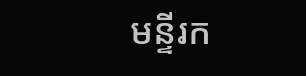មន្ទីរក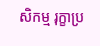សិកម្ម រុក្ខាប្រ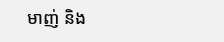មាញ់ និង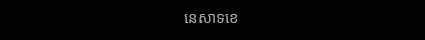នេសាទខេ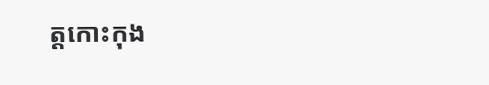ត្តកោះកុង